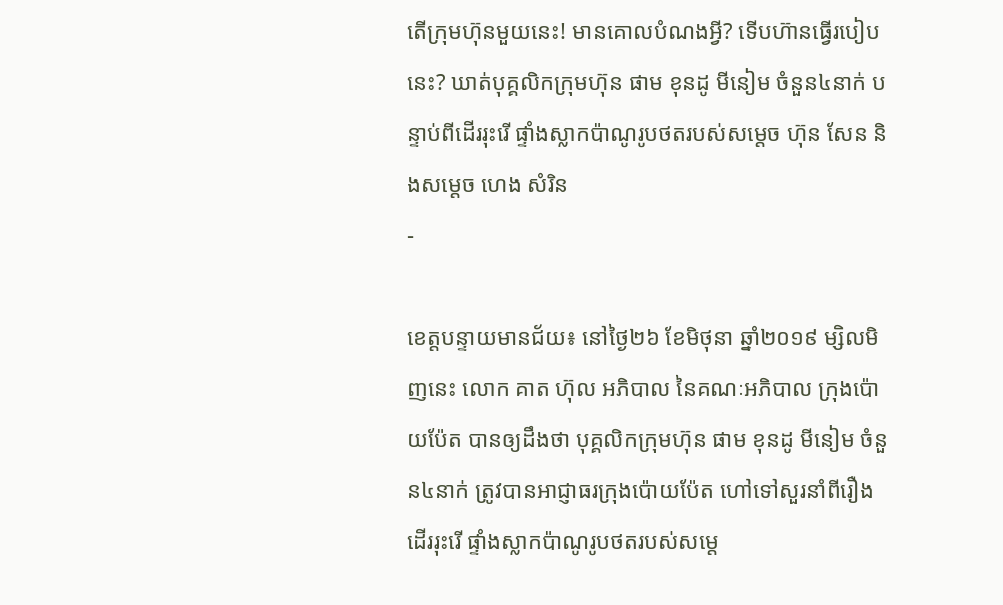តើក្រុមហ៊ុនមួយនេះ! មានគោលបំណងអ្វី? ទើបហ៊ានធ្វើរបៀបនេះ? ឃាត់បុគ្គលិកក្រុមហ៊ុន ផាម ខុនដូ មីនៀម ចំនួន៤នាក់ បន្ទាប់ពីដើររុះរើ ផ្ទាំងស្លាកប៉ាណូរូបថតរបស់សម្តេច ហ៊ុន សែន និងសម្ដេច ហេង សំរិន
-

ខេត្តបន្ទាយមានជ័យ៖ នៅថ្ងៃ២៦ ខែមិថុនា ឆ្នាំ២០១៩ ម្សិលមិញនេះ លោក គាត ហ៊ុល អភិបាល នៃគណៈអភិបាល ក្រុងប៉ោយប៉ែត បានឲ្យដឹងថា បុគ្គលិកក្រុមហ៊ុន ផាម ខុនដូ មីនៀម ចំនួន៤នាក់ ត្រូវបានអាជ្ញាធរក្រុងប៉ោយប៉ែត ហៅទៅសួរនាំពីរឿងដើររុះរើ ផ្ទាំងស្លាកប៉ាណូរូបថតរបស់សម្តេ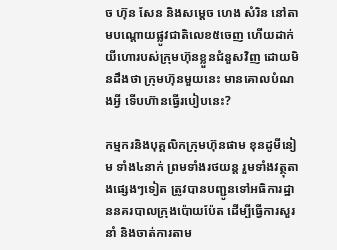ច ហ៊ុន សែន និងសម្ដេច ហេង សំរិន នៅតាមបណ្តោយផ្លូវជាតិលេខ៥ចេញ ហើយដាក់យីហោរបស់ក្រុមហ៊ុនខ្លួនជំនួសវិញ ដោយមិនដឹងថា ក្រុមហ៊ុនមួយនេះ មានគោលបំណងអ្វី ទើបហ៊ានធ្វើរបៀបនេះ?

កម្មករនិងបុគ្គលិកក្រុមហ៊ុនផាម ខុនដូមីនៀម ទាំង៤នាក់ ព្រមទាំងរថយន្ត រួមទាំងវត្ថុតាងផ្សេងៗទៀត ត្រូវបានបញ្ជូនទៅអធិការដ្ឋាននគរបាលក្រុងប៉ោយប៉ែត ដើម្បីធ្វើការសួរនាំ និងចាត់ការតាម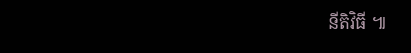នីតិវិធី ៕